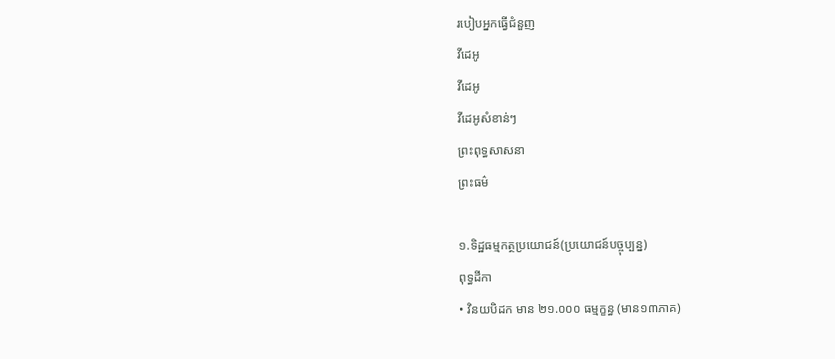របៀបអ្នកធ្វើជំនួញ
វីដេអូ
វីដេអូ
វីដេអូសំខាន់ៗ
ព្រះពុទ្ធសាសនា
ព្រះធម៌

១.ទិដ្ឋធម្មកត្ថប្រយោជន៍(ប្រយោជន៍បច្ចុប្បន្ន)
ពុទ្ធដីកា
• វិនយបិដក មាន ២១.០០០ ធម្មក្ខន្ធ (មាន១៣ភាគ)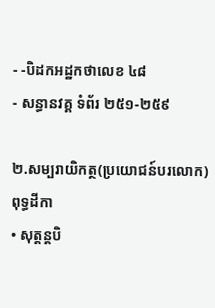- -បិដកអដ្ឋកថាលេខ ៤៨
- សន្ធានវគ្គ ទំព័រ ២៥១-២៥៩

២.សម្បរាយិកត្ថ(ប្រយោជន៍បរលោក)
ពុទ្ធដីកា
• សុត្តន្តបិ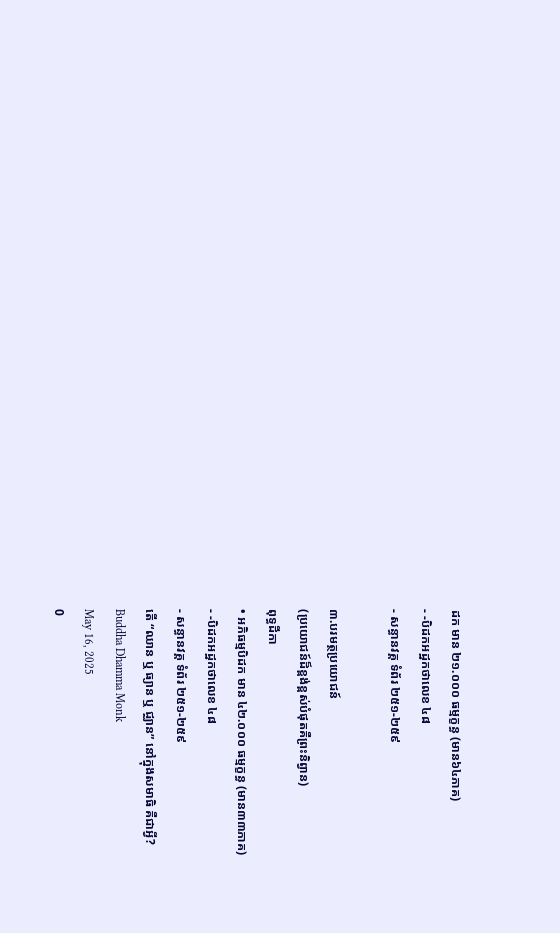ដក មាន ២១.០០០ ធម្មក្ខន្ធ (មាន៦៤ភាគ)
- -បិដកអដ្ឋកថាលេខ ៤៨
- សន្ធានវគ្គ ទំព័រ ២៥១-២៥៩

៣.បរមត្ថប្រយោជន៍
(ប្រយោជន៍ដ៏ខ្ពង់ខ្ពស់បំផុតគឺព្រះនិព្វាន)
ពុទ្ធដីកា
• អភិធម្មបិដក មាន ៤២.០០០ ធម្មក្ខន្ធ (មាន៣៣ភាគ)
- -បិដកអដ្ឋកថាលេខ ៤៨
- សន្ធានវគ្គ ទំព័រ ២៥១-២៥៩
តើ “ឈាន ឬ ធ្យាន ឬ ជ្ឈាន” នៅក្នុងសមាធិ គឺជាអ្វី?
Buddha Dhamma Monk
May 16, 2025
0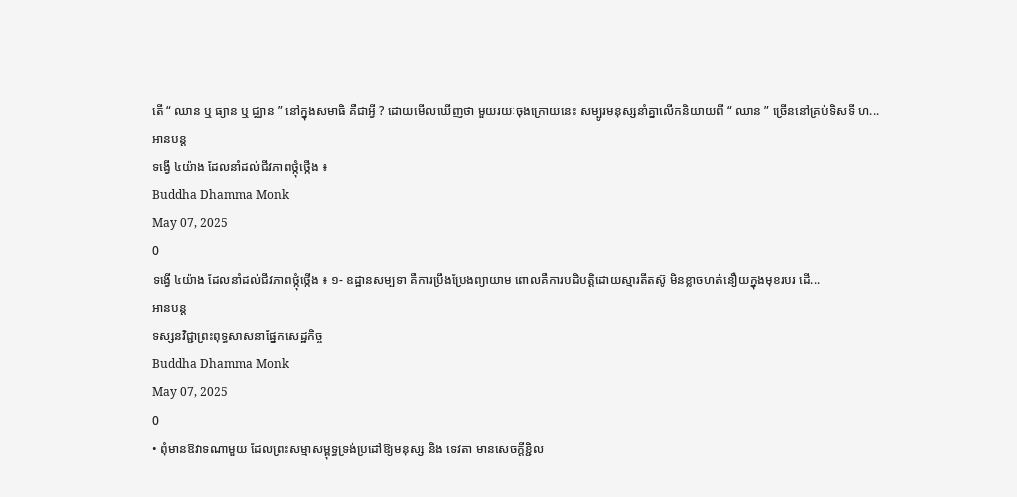តើ “ ឈាន ឬ ធ្យាន ឬ ជ្ឈាន ” នៅក្នុងសមាធិ គឺជាអ្វី ? ដោយមើលឃើញថា មួយរយៈចុងក្រោយនេះ សម្បូរមនុស្សនាំគ្នាលើកនិយាយពី “ ឈាន ” ច្រើននៅគ្រប់ទិសទី ហ...
អានបន្ត
ទង្វើ ៤យ៉ាង ដែលនាំដល់ជីវភាពថ្កុំថ្កើង ៖
Buddha Dhamma Monk
May 07, 2025
0
ទង្វើ ៤យ៉ាង ដែលនាំដល់ជីវភាពថ្កុំថ្កើង ៖ ១- ឧដ្ឋានសម្បទា គឺការប្រឹងប្រែងព្យាយាម ពោលគឺការបដិបត្តិដោយស្មារតីតស៊ូ មិនខ្លាចហត់នឿយក្នុងមុខរបរ ដើ...
អានបន្ត
ទស្សនវិជ្ជាព្រះពុទ្ធសាសនាផ្នែកសេដ្ឋកិច្ច
Buddha Dhamma Monk
May 07, 2025
0
• ពុំមានឱវាទណាមួយ ដែលព្រះសម្មាសម្ពុទ្ធទ្រង់ប្រដៅឱ្យមនុស្ស និង ទេវតា មានសេចក្តីខ្ជិល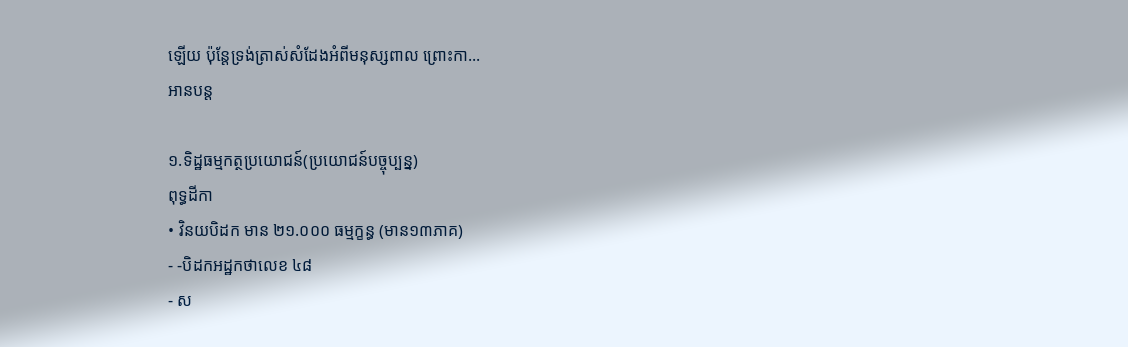ឡើយ ប៉ុន្តែទ្រង់ត្រាស់សំដែងអំពីមនុស្សពាល ព្រោះកា...
អានបន្ត

១.ទិដ្ឋធម្មកត្ថប្រយោជន៍(ប្រយោជន៍បច្ចុប្បន្ន)
ពុទ្ធដីកា
• វិនយបិដក មាន ២១.០០០ ធម្មក្ខន្ធ (មាន១៣ភាគ)
- -បិដកអដ្ឋកថាលេខ ៤៨
- ស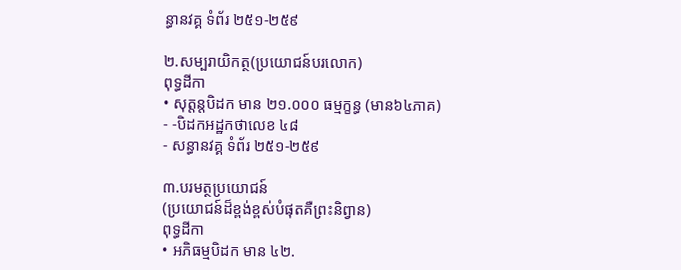ន្ធានវគ្គ ទំព័រ ២៥១-២៥៩

២.សម្បរាយិកត្ថ(ប្រយោជន៍បរលោក)
ពុទ្ធដីកា
• សុត្តន្តបិដក មាន ២១.០០០ ធម្មក្ខន្ធ (មាន៦៤ភាគ)
- -បិដកអដ្ឋកថាលេខ ៤៨
- សន្ធានវគ្គ ទំព័រ ២៥១-២៥៩

៣.បរមត្ថប្រយោជន៍
(ប្រយោជន៍ដ៏ខ្ពង់ខ្ពស់បំផុតគឺព្រះនិព្វាន)
ពុទ្ធដីកា
• អភិធម្មបិដក មាន ៤២.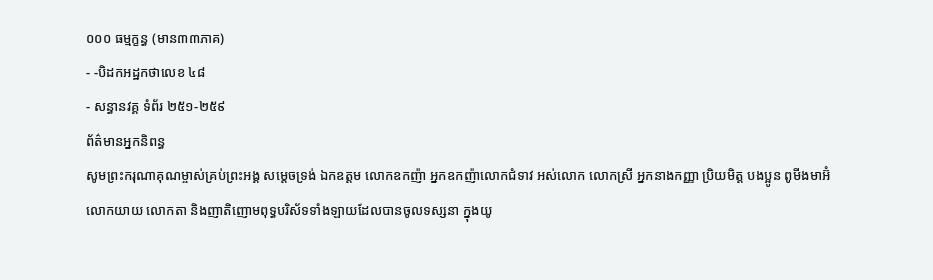០០០ ធម្មក្ខន្ធ (មាន៣៣ភាគ)
- -បិដកអដ្ឋកថាលេខ ៤៨
- សន្ធានវគ្គ ទំព័រ ២៥១-២៥៩
ព័ត៌មានអ្នកនិពន្ធ
សូមព្រះករុណាគុណម្ចាស់គ្រប់ព្រះអង្គ សម្តេចទ្រង់ ឯកឧត្តម លោកឧកញ៉ា អ្នកឧកញ៉ាលោកជំទាវ អស់លោក លោកស្រី អ្នកនាងកញ្ញា ប្រិយមិត្ត បងប្អូន ពូមីងមាអ៊ំ លោកយាយ លោកតា និងញាតិញោមពុទ្ធបរិស័ទទាំងឡាយដែលបានចូលទស្សនា ក្នុងយូ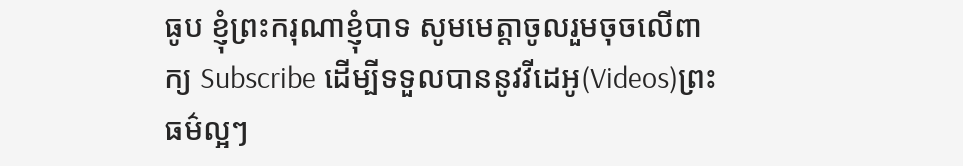ធូប ខ្ញុំព្រះករុណាខ្ញុំបាទ សូមមេត្តាចូលរួមចុចលើពាក្យ Subscribe ដើម្បីទទួលបាននូវវីដេអូ(Videos)ព្រះធម៌ល្អៗ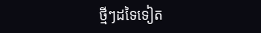ថ្មីៗដទៃទៀត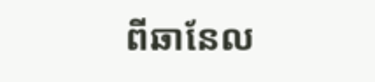ពីឆានែល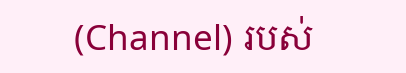(Channel) របស់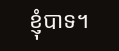ខ្ញុំបាទ។